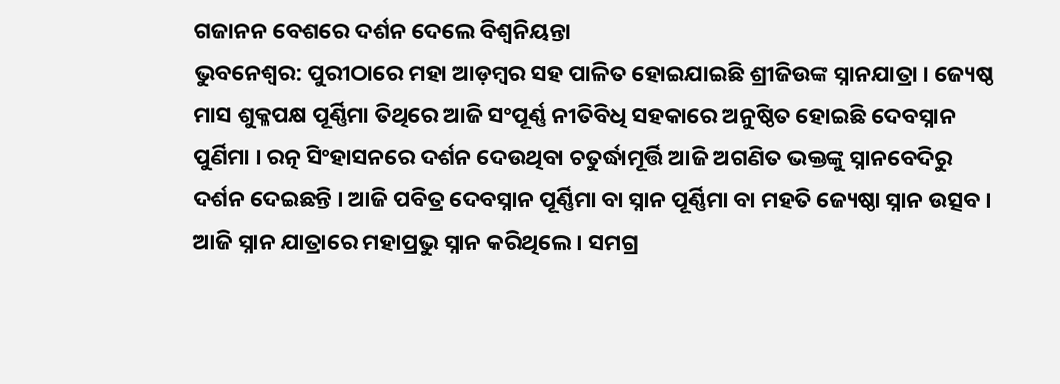ଗଜାନନ ବେଶରେ ଦର୍ଶନ ଦେଲେ ବିଶ୍ୱନିୟନ୍ତା
ଭୁବନେଶ୍ବର: ପୁରୀଠାରେ ମହା ଆଡ଼ମ୍ବର ସହ ପାଳିତ ହୋଇଯାଇଛି ଶ୍ରୀଜିଉଙ୍କ ସ୍ନାନଯାତ୍ରା । ଜ୍ୟେଷ୍ଠ ମାସ ଶୁକ୍ଳପକ୍ଷ ପୂର୍ଣ୍ଣିମା ତିଥିରେ ଆଜି ସଂପୂର୍ଣ୍ଣ ନୀତିବିଧି ସହକାରେ ଅନୁଷ୍ଠିତ ହୋଇଛି ଦେବସ୍ନାନ ପୁର୍ଣିମା । ରତ୍ନ ସିଂହାସନରେ ଦର୍ଶନ ଦେଉଥିବା ଚତୁର୍ଦ୍ଧାମୂର୍ତ୍ତି ଆଜି ଅଗଣିତ ଭକ୍ତଙ୍କୁ ସ୍ନାନବେଦିରୁ ଦର୍ଶନ ଦେଇଛନ୍ତି । ଆଜି ପବିତ୍ର ଦେବସ୍ନାନ ପୂର୍ଣ୍ଣିମା ବା ସ୍ନାନ ପୂର୍ଣ୍ଣିମା ବା ମହତି ଜ୍ୟେଷ୍ଠା ସ୍ନାନ ଉତ୍ସବ । ଆଜି ସ୍ନାନ ଯାତ୍ରାରେ ମହାପ୍ରଭୁ ସ୍ନାନ କରିଥିଲେ । ସମଗ୍ର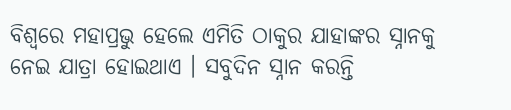ବିଶ୍ୱରେ ମହାପ୍ରଭୁ ହେଲେ ଏମିତି ଠାକୁର ଯାହାଙ୍କର ସ୍ନାନକୁ ନେଇ ଯାତ୍ରା ହୋଇଥାଏ । ସବୁଦିନ ସ୍ନାନ କରନ୍ତି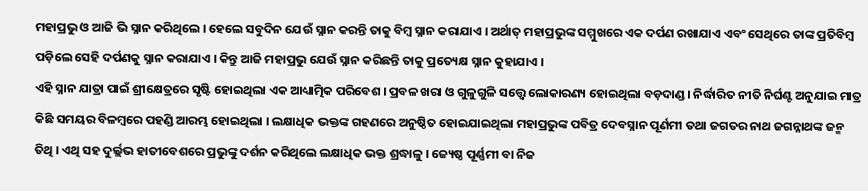ମହାପ୍ରଭୁ ଓ ଆଜି ଭି ସ୍ନାନ କରିଥିଲେ । ହେଲେ ସବୁଦିନ ଯେଉଁ ସ୍ନାନ କରନ୍ତି ତାକୁ ବିମ୍ବ ସ୍ନାନ କରାଯାଏ । ଅର୍ଥାତ୍ ମହାପ୍ରଭୁଙ୍କ ସମ୍ମୁଖରେ ଏକ ଦର୍ପଣ ରଖାଯାଏ ଏବଂ ସେଥିରେ ତାଙ୍କ ପ୍ରତିବିମ୍ବ ପଡ଼ିଲେ ସେହି ଦର୍ପଣକୁ ସ୍ନାନ କରାଯାଏ । କିନ୍ତୁ ଆଜି ମହାପ୍ରଭୁ ଯେଉଁ ସ୍ନାନ କରିଛନ୍ତି ତାକୁ ପ୍ରତ୍ୟେକ୍ଷ ସ୍ନାନ କୁହାଯାଏ ।
ଏହି ସ୍ନାନ ଯାତ୍ରା ପାଇଁ ଶ୍ରୀକ୍ଷେତ୍ରରେ ସୃଷ୍ଟି ହୋଇଥିଲା ଏକ ଆଧ୍ୟାତ୍ମିକ ପରିବେଶ । ପ୍ରବଳ ଖରା ଓ ଗୁଳୁଗୁଳି ସତ୍ତ୍ୱେ ଲୋକାରଣ୍ୟ ହୋଇଥିଲା ବଡ଼ଦାଣ୍ଡ । ନିର୍ଦ୍ଧାରିତ ନୀତି ନିର୍ଘଣ୍ଟ ଅନୁଯାଇ ମାତ୍ର କିଛି ସମୟର ବିଳମ୍ବରେ ପହଣ୍ଡି ଆରମ୍ଭ ହୋଇଥିଲା । ଲକ୍ଷାଧିକ ଭକ୍ତଙ୍କ ଗହଣରେ ଅନୁଷ୍ଠିତ ହୋଇଯାଇଥିଲା ମହାପ୍ରଭୁଙ୍କ ପବିତ୍ର ଦେବସ୍ନାନ ପୂର୍ଣମୀ ତଥା ଜଗତର ନାଥ ଜଗନ୍ନାଥଙ୍କ ଜନ୍ମ ତିଥି । ଏଥି ସହ ଦୁର୍ଲ୍ଲଭ ହାତୀବେଶରେ ପ୍ରଭୁଙ୍କୁ ଦର୍ଶନ କରିଥିଲେ ଲକ୍ଷାଧିକ ଭକ୍ତ ଶ୍ରଦ୍ଧାଳୁ । ଜ୍ୟେଷ୍ଠ ପୂର୍ଣ୍ଣମୀ ବା ନିଜ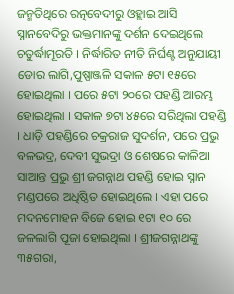ଜନ୍ମତିଥିରେ ରତ୍ନବେଦୀରୁ ଓହ୍ଲାଇ ଆସି ସ୍ନାନବେଦିରୁ ଭକ୍ତମାନଙ୍କୁ ଦର୍ଶନ ଦେଇଥିଲେ ଚତୁର୍ଦ୍ଧାମୂରତି । ନିର୍ଦ୍ଧାରିତ ନୀତି ନିର୍ଘଣ୍ଟ ଅନୁଯାୟୀ ଡୋର ଲାଗି,ପୁଷ୍ପାଞ୍ଜଳି ସକାଳ ୫ଟା ୧୫ରେ ହୋଇଥିଲା । ପରେ ୫ଟା ୨୦ରେ ପହଣ୍ଡି ଆରମ୍ଭ ହୋଇଥିଲା । ସକାଳ ୭ଟା ୪୫ରେ ସରିଥିଲା ପହଣ୍ଡି । ଧାଡ଼ି ପହଣ୍ଡିରେ ଚକ୍ରରାଜ ସୁଦର୍ଶନ, ପରେ ପ୍ରଭୁ ବଳଭଦ୍ର, ଦେବୀ ସୁଭଦ୍ରା ଓ ଶେଷରେ କାଳିଆ ସାଆନ୍ତ ପ୍ରଭୁ ଶ୍ରୀ ଜଗନ୍ନାଥ ପହଣ୍ଡି ହୋଇ ସ୍ନାନ ମଣ୍ଡପରେ ଅଧିଷ୍ଠିତ ହୋଇଥିଲେ । ଏହା ପରେ ମଦନମୋହନ ବିଜେ ହୋଇ ୧ଟା ୧୦ ରେ ଜଳଲାଗି ପୂଜା ହୋଇଥିଲା । ଶ୍ରୀଜଗନ୍ନାଥଙ୍କୁ ୩୫ଗରା,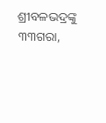ଶ୍ରୀବଳଭଦ୍ରଙ୍କୁ ୩୩ଗରା,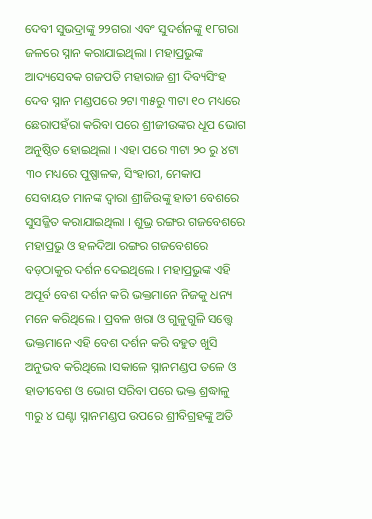ଦେବୀ ସୁଭଦ୍ରାଙ୍କୁ ୨୨ଗରା ଏବଂ ସୁଦର୍ଶନଙ୍କୁ ୧୮ଗରା ଜଳରେ ସ୍ନାନ କରାଯାଇଥିଲା । ମହାପ୍ରଭୁଙ୍କ ଆଦ୍ୟସେବକ ଗଜପତି ମହାରାଜ ଶ୍ରୀ ଦିବ୍ୟସିଂହ ଦେବ ସ୍ନାନ ମଣ୍ଡପରେ ୨ଟା ୩୫ରୁ ୩ଟା ୧୦ ମଧ୍ୟରେ ଛେରାପହଁରା କରିବା ପରେ ଶ୍ରୀଜୀଉଙ୍କର ଧୂପ ଭୋଗ ଅନୁଷ୍ଠିତ ହୋଇଥିଲା । ଏହା ପରେ ୩ଟା ୨୦ ରୁ ୪ଟା ୩୦ ମଧ୍ୟରେ ପୁଷ୍ପାଳକ, ସିଂହାରୀ, ମେକାପ ସେବାୟତ ମାନଙ୍କ ଦ୍ୱାରା ଶ୍ରୀଜିଉଙ୍କୁ ହାତୀ ବେଶରେ ସୁସଜ୍ଜିତ କରାଯାଇଥିଲା । ଶୁଭ୍ର ରଙ୍ଗର ଗଜବେଶରେ ମହାପ୍ରଭୁ ଓ ହଳଦିଆ ରଙ୍ଗର ଗଜବେଶରେ ବଡ଼ଠାକୁର ଦର୍ଶନ ଦେଇଥିଲେ । ମହାପ୍ରଭୁଙ୍କ ଏହି ଅପୂର୍ବ ବେଶ ଦର୍ଶନ କରି ଭକ୍ତମାନେ ନିଜକୁ ଧନ୍ୟ ମନେ କରିଥିଲେ । ପ୍ରବଳ ଖରା ଓ ଗୁଳୁଗୁଳି ସତ୍ତ୍ୱେ ଭକ୍ତମାନେ ଏହି ବେଶ ଦର୍ଶନ କରି ବହୁତ ଖୁସି ଅନୁଭବ କରିଥିଲେ ।ସକାଳେ ସ୍ନାନମଣ୍ଡପ ତଳେ ଓ ହାତୀବେଶ ଓ ଭୋଗ ସରିବା ପରେ ଭକ୍ତ ଶ୍ରଦ୍ଧାଳୁ ୩ରୁ ୪ ଘଣ୍ଟା ସ୍ନାନମଣ୍ଡପ ଉପରେ ଶ୍ରୀବିଗ୍ରହଙ୍କୁ ଅତି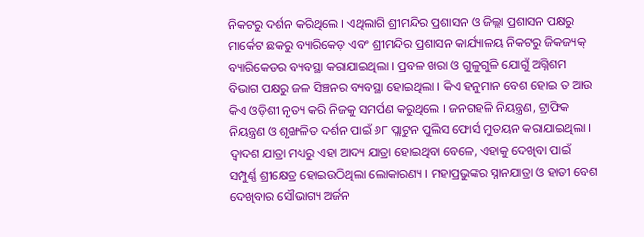ନିକଟରୁ ଦର୍ଶନ କରିଥିଲେ । ଏଥିଲାଗି ଶ୍ରୀମନ୍ଦିର ପ୍ରଶାସନ ଓ ଜିଲ୍ଲା ପ୍ରଶାସନ ପକ୍ଷରୁ ମାର୍କେଟ ଛକରୁ ବ୍ୟାରିକେଡ଼ ଏବଂ ଶ୍ରୀମନ୍ଦିର ପ୍ରଶାସନ କାର୍ଯ୍ୟାଳୟ ନିକଟରୁ ଜିକଜ୍ୟକ୍ ବ୍ୟାରିକେଡର ବ୍ୟବସ୍ଥା କରାଯାଇଥିଲା । ପ୍ରବଳ ଖରା ଓ ଗୁଳୁଗୁଳି ଯୋଗୁଁ ଅଗ୍ନିଶମ ବିଭାଗ ପକ୍ଷରୁ ଜଳ ସିଞ୍ଚନର ବ୍ୟବସ୍ଥା ହୋଇଥିଲା । କିଏ ହନୁମାନ ବେଶ ହୋଇ ତ ଆଉ କିଏ ଓଡ଼ିଶୀ ନୃତ୍ୟ କରି ନିଜକୁ ସମର୍ପଣ କରୁଥିଲେ । ଜନଗହଳି ନିୟନ୍ତ୍ରଣ, ଟ୍ରାଫିକ ନିୟନ୍ତ୍ରଣ ଓ ଶୃଙ୍ଖଳିତ ଦର୍ଶନ ପାଇଁ ୬୮ ପ୍ଲାଟୁନ ପୁଲିସ ଫୋର୍ସ ମୁତୟନ କରାଯାଇଥିଲା । ଦ୍ୱାଦଶ ଯାତ୍ରା ମଧ୍ୟରୁ ଏହା ଆଦ୍ୟ ଯାତ୍ରା ହୋଇଥିବା ବେଳେ, ଏହାକୁ ଦେଖିବା ପାଇଁ ସମ୍ପୁର୍ଣ୍ଣ ଶ୍ରୀକ୍ଷେତ୍ର ହୋଇଉଠିଥିଲା ଲୋକାରଣ୍ୟ । ମହାପ୍ରଭୁଙ୍କର ସ୍ନାନଯାତ୍ରା ଓ ହାତୀ ବେଶ ଦେଖିବାର ସୌଭାଗ୍ୟ ଅର୍ଜନ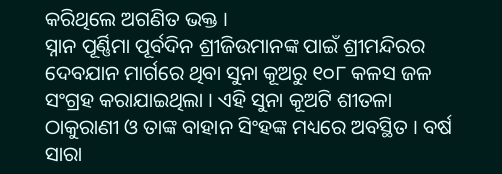କରିଥିଲେ ଅଗଣିତ ଭକ୍ତ ।
ସ୍ନାନ ପୂର୍ଣ୍ଣିମା ପୂର୍ବଦିନ ଶ୍ରୀଜିଉମାନଙ୍କ ପାଇଁ ଶ୍ରୀମନ୍ଦିରର ଦେବଯାନ ମାର୍ଗରେ ଥିବା ସୁନା କୂଅରୁ ୧୦୮ କଳସ ଜଳ ସଂଗ୍ରହ କରାଯାଇଥିଲା । ଏହି ସୁନା କୂଅଟି ଶୀତଳା ଠାକୁରାଣୀ ଓ ତାଙ୍କ ବାହାନ ସିଂହଙ୍କ ମଧ୍ୟରେ ଅବସ୍ଥିତ । ବର୍ଷ ସାରା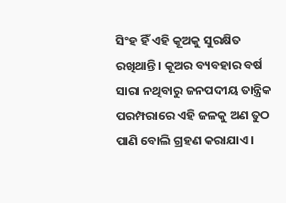ସିଂହ ହିଁ ଏହି କୂଅକୁ ସୁରକ୍ଷିତ ରଖିଥାନ୍ତି । କୂଅର ବ୍ୟବହାର ବର୍ଷ ସାରା ନଥିବାରୁ ଜନପଦୀୟ ତାନ୍ତ୍ରିକ ପରମ୍ପରାରେ ଏହି ଜଳକୁ ଅଣ ତୁଠ ପାଣି ବୋଲି ଗ୍ରହଣ କରାଯାଏ ।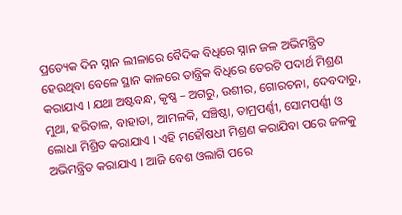ପ୍ରତ୍ୟେକ ଦିନ ସ୍ନାନ ଲୀଳାରେ ବୈଦିକ ବିଧିରେ ସ୍ନାନ ଜଳ ଅଭିମନ୍ତ୍ରିତ ହେଉଥିବା ବେଳେ ସ୍ଥାନ କାଳରେ ତାନ୍ତ୍ରିକ ବିଧିରେ ତେରଟି ପଦାର୍ଥ ମିଶ୍ରଣ କରାଯାଏ । ଯଥା ଅଷ୍ଟବନ୍ଧ, କୃଷ୍ଣ – ଅଗରୁ, ଉଶୀର, ଗୋରଚନା, ଦେବଦାରୁ, ମୁଥା, ହରିତାଳ, ବାହାଡା, ଆମଳକି, ସଞ୍ଚିଷ୍ଠା, ତାମ୍ରପର୍ଣ୍ଣୀ, ସୋମପର୍ଣ୍ଣୀ ଓ ଲୋଧା ମିଶ୍ରିତ କରାଯାଏ । ଏହି ମହୌଷଧୀ ମିଶ୍ରଣ କରାଯିବା ପରେ ଜଳକୁ ଅଭିମନ୍ତ୍ରିତ କରାଯାଏ । ଆଜି ବେଶ ଓଲାଗି ପରେ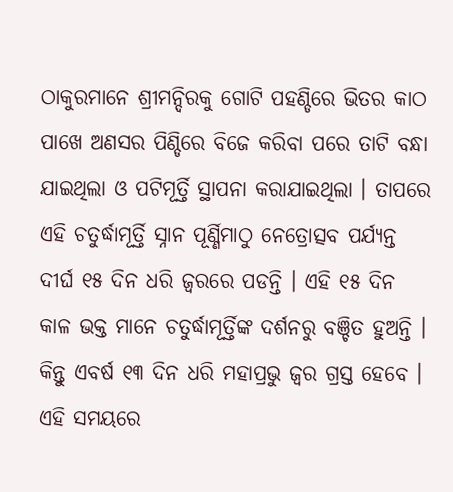ଠାକୁରମାନେ ଶ୍ରୀମନ୍ଦିରକୁ ଗୋଟି ପହଣ୍ଡିରେ ଭିତର କାଠ ପାଖେ ଅଣସର ପିଣ୍ଡିରେ ବିଜେ କରିବା ପରେ ତାଟି ବନ୍ଧା ଯାଇଥିଲା ଓ ପଟିମୂର୍ତ୍ତି ସ୍ଥାପନା କରାଯାଇଥିଲା । ତାପରେ ଏହି ଚତୁର୍ଦ୍ଧାମୂର୍ତ୍ତି ସ୍ନାନ ପୂର୍ଣ୍ଣିମାଠୁ ନେତ୍ରୋତ୍ସବ ପର୍ଯ୍ୟନ୍ତ ଦୀର୍ଘ ୧୫ ଦିନ ଧରି ଜ୍ୱରରେ ପଡନ୍ତି । ଏହି ୧୫ ଦିନ କାଳ ଭକ୍ତ ମାନେ ଚତୁର୍ଦ୍ଧାମୂର୍ତ୍ତିଙ୍କ ଦର୍ଶନରୁ ବଞ୍ଚିତ ହୁଅନ୍ତି । କିନ୍ତୁ ଏବର୍ଷ ୧୩ ଦିନ ଧରି ମହାପ୍ରଭୁ ଜ୍ୱର ଗ୍ରସ୍ତ ହେବେ । ଏହି ସମୟରେ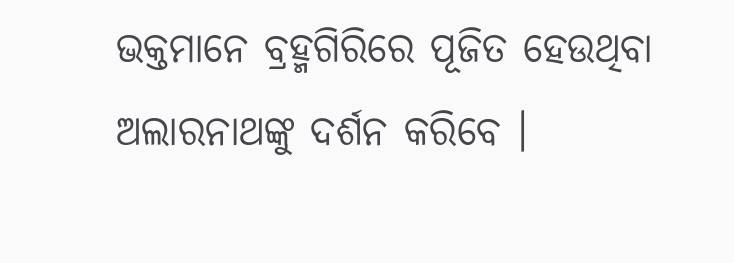ଭକ୍ତମାନେ ବ୍ରହ୍ମଗିରିରେ ପୂଜିତ ହେଉଥିବା ଅଲାରନାଥଙ୍କୁ ଦର୍ଶନ କରିବେ ।